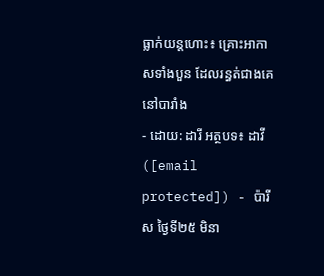ធ្លាក់យន្ដហោះ៖ គ្រោះអាកាសទាំងបួន ដែលរន្ធត់ជាងគេនៅបារាំង
- ដោយ: ដារី អត្ថបទ៖ ដាវី ([email protected]) - ប៉ារីស ថ្ងៃទី២៥ មិនា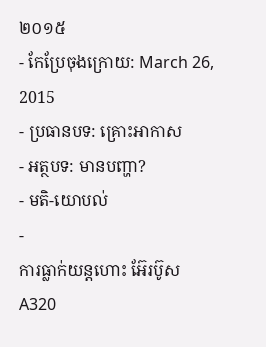២០១៥
- កែប្រែចុងក្រោយ: March 26, 2015
- ប្រធានបទ: គ្រោះអាកាស
- អត្ថបទ: មានបញ្ហា?
- មតិ-យោបល់
-
ការធ្លាក់យន្ដហោះ អ៊ែរប៊ូស A320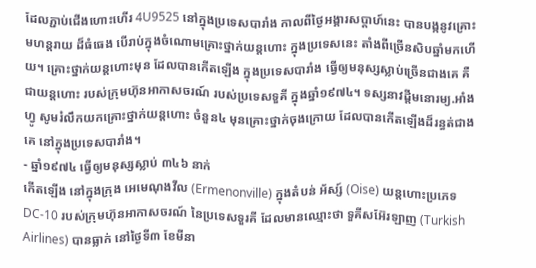ដែលភ្ជាប់ជើងហោះហើរ 4U9525 នៅក្នុងប្រទេសបារាំង កាលពីថ្ងៃអង្គារសប្ដាហ៍នេះ បានបង្កនូវគ្រោះមហន្តរាយ ដ៏ធំធេង បើរាប់ក្នុងចំណោមគ្រោះថ្នាក់យន្ដហោះ ក្នុងប្រទេសនេះ តាំងពីច្រើនសិបឆ្នាំមកហើយ។ គ្រោះថ្នាក់យន្ដហោះមុន ដែលបានកើតឡើង ក្នុងប្រទេសបារាំង ធ្វើឲ្យមនុស្សស្លាប់ច្រើនជាងគេ គឺជាយន្ដហោះ របស់ក្រុមហ៊ុនអាកាសចរណ៍ របស់ប្រទេសទួគី ក្នុងឆ្នាំ១៩៧៤។ ទស្សនាវដ្ដីមនោរម្យ.អាំងហ្វូ សូមរំលឹកយកគ្រោះថ្នាក់យន្ដហោះ ចំនួន៤ មុនគ្រោះថ្នាក់ចុងក្រោយ ដែលបានកើតឡើងដ៏រន្ធត់ជាងគេ នៅក្នុងប្រទេសបារាំង។
- ឆ្នាំ១៩៧៤ ធ្វើឲ្យមនុស្សស្លាប់ ៣៤៦ នាក់
កើតឡើង នៅក្នុងក្រុង អេមេណុងវីល (Ermenonville) ក្នុងតំបន់ អ័ស្ស៍ (Oise) យន្ដហោះប្រភេទ DC-10 របស់ក្រុមហ៊ុនអាកាសចរណ៍ នៃប្រទេសទួរគី ដែលមានឈ្មោះថា ទួគីសអ៊ែរឡាញ (Turkish Airlines) បានធ្លាក់ នៅថ្ងៃទី៣ ខែមីនា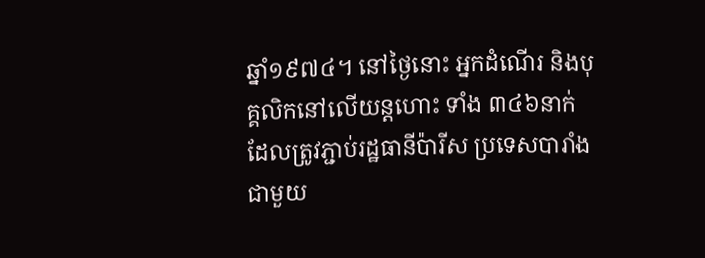ឆ្នាំ១៩៧៤។ នៅថ្ងៃនោះ អ្នកដំណើរ និងបុគ្គលិកនៅលើយន្ដហោះ ទាំង ៣៤៦នាក់ ដែលត្រូវភ្ជាប់រដ្ឋធានីប៉ារីស ប្រទេសបារាំង ជាមួយ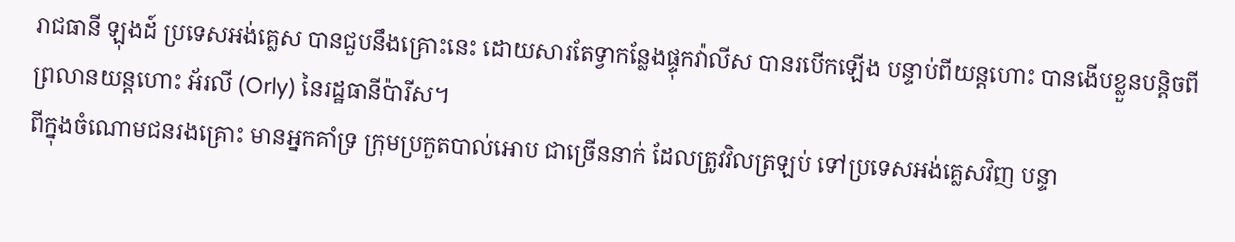រាជធានី ឡុងដ៍ ប្រទេសអង់គ្លេស បានជួបនឹងគ្រោះនេះ ដោយសារតែទ្វាកន្លែងផ្ទុកវ៉ាលីស បានរបើកឡើង បន្ទាប់ពីយន្ដហោះ បានងើបខ្លួនបន្ដិចពីព្រលានយន្ដហោះ អ័រលី (Orly) នៃរដ្ឋធានីប៉ារីស។
ពីក្នុងចំណោមជនរងគ្រោះ មានអ្នកគាំទ្រ ក្រុមប្រកួតបាល់អោប ជាច្រើននាក់ ដែលត្រូវវិលត្រឡប់ ទៅប្រទេសអង់គ្លេសវិញ បន្ទា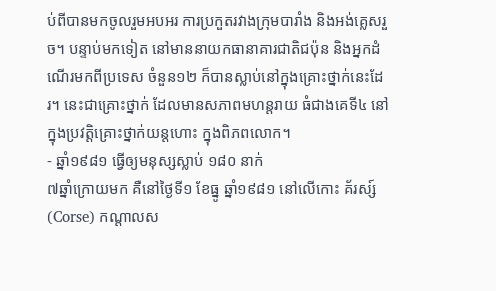ប់ពីបានមកចូលរួមអបអរ ការប្រកួតរវាងក្រុមបារាំង និងអង់គ្លេសរួច។ បន្ទាប់មកទៀត នៅមាននាយកធានាគារជាតិជប៉ុន និងអ្នកដំណើរមកពីប្រទេស ចំនួន១២ ក៏បានស្លាប់នៅក្នុងគ្រោះថ្នាក់នេះដែរ។ នេះជាគ្រោះថ្នាក់ ដែលមានសភាពមហន្តរាយ ធំជាងគេទី៤ នៅក្នុងប្រវត្តិគ្រោះថ្នាក់យន្ដហោះ ក្នុងពិភពលោក។
- ឆ្នាំ១៩៨១ ធ្វើឲ្យមនុស្សស្លាប់ ១៨០ នាក់
៧ឆ្នាំក្រោយមក គឺនៅថ្ងៃទី១ ខែធ្នូ ឆ្នាំ១៩៨១ នៅលើកោះ គ័រស្ស៍ (Corse) កណ្ដាលស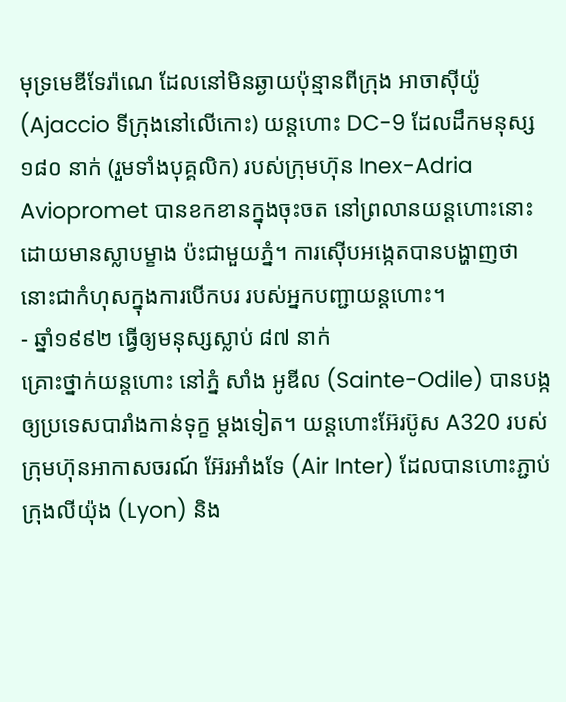មុទ្រមេឌីទែរ៉ាណេ ដែលនៅមិនឆ្ងាយប៉ុន្មានពីក្រុង អាចាស៊ីយ៉ូ (Ajaccio ទីក្រុងនៅលើកោះ) យន្ដហោះ DC-9 ដែលដឹកមនុស្ស ១៨០ នាក់ (រួមទាំងបុគ្គលិក) របស់ក្រុមហ៊ុន Inex-Adria Aviopromet បានខកខានក្នុងចុះចត នៅព្រលានយន្ដហោះនោះ ដោយមានស្លាបម្ខាង ប៉ះជាមួយភ្នំ។ ការស៊ើបអង្កេតបានបង្ហាញថា នោះជាកំហុសក្នុងការបើកបរ របស់អ្នកបញ្ជាយន្ដហោះ។
- ឆ្នាំ១៩៩២ ធ្វើឲ្យមនុស្សស្លាប់ ៨៧ នាក់
គ្រោះថ្នាក់យន្ដហោះ នៅភ្នំ សាំង អូឌីល (Sainte-Odile) បានបង្កឲ្យប្រទេសបារាំងកាន់ទុក្ខ ម្ដងទៀត។ យន្ដហោះអ៊ែរប៊ូស A320 របស់ក្រុមហ៊ុនអាកាសចរណ៍ អ៊ែរអាំងទែ (Air Inter) ដែលបានហោះភ្ជាប់ ក្រុងលីយ៉ុង (Lyon) និង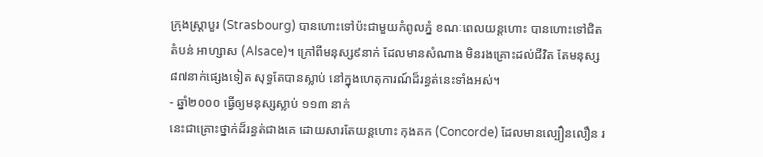ក្រុងស្ត្រាបួរ (Strasbourg) បានហោះទៅប៉ះជាមួយកំពូលភ្នំ ខណៈពេលយន្ដហោះ បានហោះទៅជិតតំបន់ អាហ្សាស (Alsace)។ ក្រៅពីមនុស្ស៩នាក់ ដែលមានសំណាង មិនរងគ្រោះដល់ជីវិត តែមនុស្ស៨៧នាក់ផ្សេងទៀត សុទ្ធតែបានស្លាប់ នៅក្នុងហេតុការណ៍ដ៏រន្ធត់នេះទាំងអស់។
- ឆ្នាំ២០០០ ធ្វើឲ្យមនុស្សស្លាប់ ១១៣ នាក់
នេះជាគ្រោះថ្នាក់ដ៏រន្ធត់ជាងគេ ដោយសារតែយន្ដហោះ កុងគក (Concorde) ដែលមានល្បឿនលឿន រ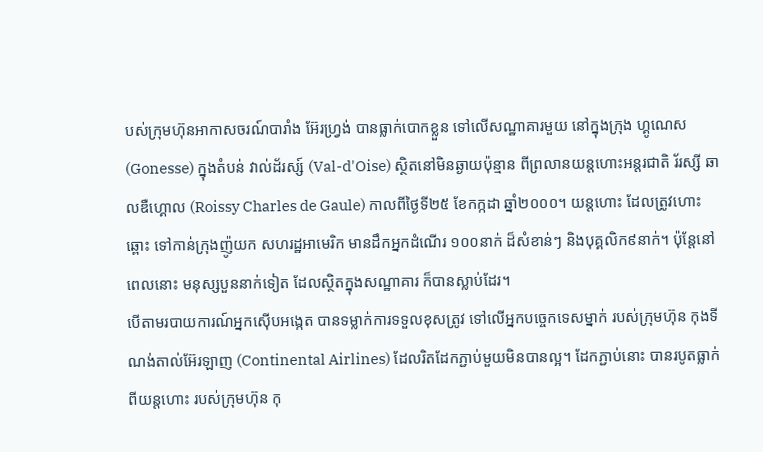បស់ក្រុមហ៊ុនអាកាសចរណ៍បារាំង អ៊ែរហ្វ្រង់ បានធ្លាក់បោកខ្លួន ទៅលើសណ្ឋាគារមួយ នៅក្នុងក្រុង ហ្គូណេស (Gonesse) ក្នុងតំបន់ វាល់ដ័រស្ស៍ (Val-d'Oise) ស្ថិតនៅមិនឆ្ងាយប៉ុន្មាន ពីព្រលានយន្ដហោះអន្តរជាតិ រ័រស្សី ឆាលឌឺហ្គោល (Roissy Charles de Gaule) កាលពីថ្ងៃទី២៥ ខែកក្កដា ឆ្នាំ២០០០។ យន្ដហោះ ដែលត្រូវហោះឆ្ពោះ ទៅកាន់ក្រុងញ៉ូយក សហរដ្ឋអាមេរិក មានដឹកអ្នកដំណើរ ១០០នាក់ ដ៏សំខាន់ៗ និងបុគ្គលិក៩នាក់។ ប៉ុន្តែនៅពេលនោះ មនុស្សបួននាក់ទៀត ដែលស្ថិតក្នុងសណ្ឋាគារ ក៏បានស្លាប់ដែរ។
បើតាមរបាយការណ៍អ្នកស៊ើបអង្កេត បានទម្លាក់ការទទួលខុសត្រូវ ទៅលើអ្នកបច្ចេកទេសម្នាក់ របស់ក្រុមហ៊ុន កុងទីណង់តាល់អ៊ែរឡាញ (Continental Airlines) ដែលរិតដែកភ្ជាប់មួយមិនបានល្អ។ ដែកភ្ជាប់នោះ បានរបូតធ្លាក់ពីយន្ដហោះ របស់ក្រុមហ៊ុន កុ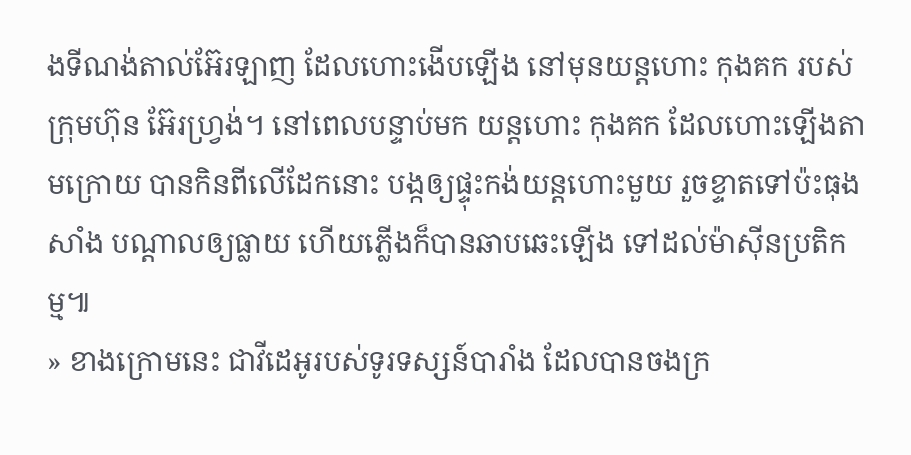ងទីណង់តាល់អ៊ែរឡាញ ដែលហោះងើបឡើង នៅមុនយន្ដហោះ កុងគក របស់ក្រុមហ៊ុន អ៊ែរហ្វ្រង់។ នៅពេលបន្ទាប់មក យន្ដហោះ កុងគក ដែលហោះឡើងតាមក្រោយ បានកិនពីលើដែកនោះ បង្កឲ្យផ្ទុះកង់យន្ដហោះមួយ រួចខ្ទាតទៅប៉ះធុងសាំង បណ្ដាលឲ្យធ្លាយ ហើយភ្លើងក៏បានឆាបឆេះឡើង ទៅដល់ម៉ាស៊ីនប្រតិកម្ម៕
» ខាងក្រោមនេះ ជាវីដេអូរបស់ទូរទស្សន៍បារាំង ដែលបានចងក្រ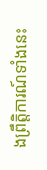ងព្រឹត្តិការណ៍ទាំងនេះ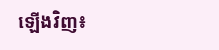ឡើងវិញ៖